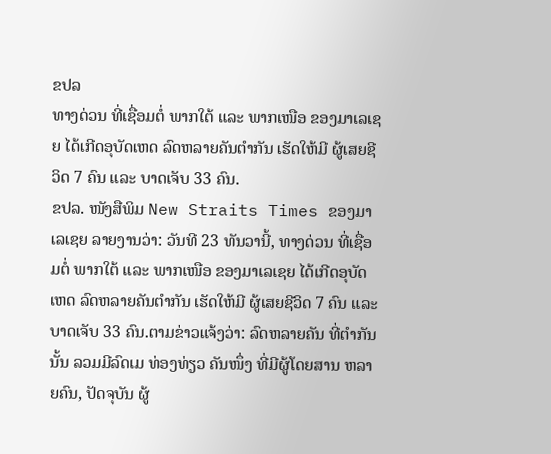ຂປລ
ທາງດ່ວນ ທີ່ເຊື່ອມຕໍ່ ພາກໃຕ້ ແລະ ພາກເໜືອ ຂອງມາເລເຊຍ ໄດ້ເກີດອຸບັດເຫດ ລົດຫລາຍຄັນຕຳກັນ ເຮັດໃຫ້ມີ ຜູ້ເສຍຊີວິດ 7 ຄົນ ແລະ ບາດເຈັບ 33 ຄົນ.
ຂປລ. ໜັງສືພິມ New Straits Times ຂອງມາເລເຊຍ ລາຍງານວ່າ: ວັນທີ 23 ທັນວານີ້, ທາງດ່ວນ ທີ່ເຊື່ອມຕໍ່ ພາກໃຕ້ ແລະ ພາກເໜືອ ຂອງມາເລເຊຍ ໄດ້ເກີດອຸບັດເຫດ ລົດຫລາຍຄັນຕຳກັນ ເຮັດໃຫ້ມີ ຜູ້ເສຍຊີວິດ 7 ຄົນ ແລະ ບາດເຈັບ 33 ຄົນ.ຕາມຂ່າວແຈ້ງວ່າ: ລົດຫລາຍຄັນ ທີ່ຕຳກັນນັ້ນ ລວມມີລົດເມ ທ່ອງທ່ຽວ ຄັນໜຶ່ງ ທີ່ມີຜູ້ໂດຍສານ ຫລາຍຄົນ, ປັດຈຸບັນ ຜູ້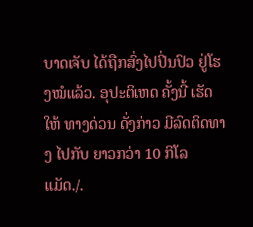ບາດເຈັບ ໄດ້ຖືກສົ່ງໄປປິ່ນປົວ ຢູ່ໂຮງໝໍແລ້ວ. ອຸປະຕິເຫດ ຄັ້ງນີ້ ເຮັດໃຫ້ ທາງດ່ວນ ດັ່ງກ່າວ ມີລົດຕິດທາງ ໄປກັບ ຍາວກວ່າ 10 ກິໂລແມັດ./.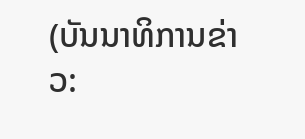(ບັນນາທິການຂ່າວ: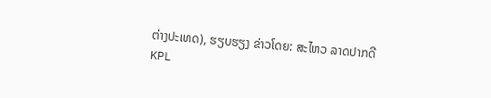ຕ່າງປະເທດ), ຮຽບຮຽງ ຂ່າວໂດຍ: ສະໄຫວ ລາດປາກດີ
KPL